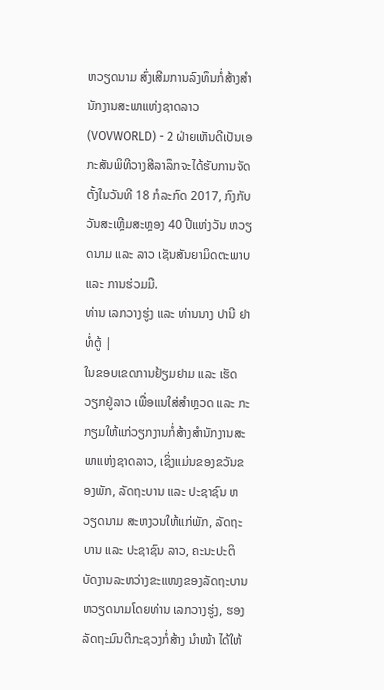ຫວຽດນາມ ສົ່ງເສີມການລົງທຶນກໍ່ສ້າງສຳນັກງານສະພາແຫ່ງຊາດລາວ
(VOVWORLD) - 2 ຝ່າຍເຫັນດີເປັນເອກະສັນພິທີວາງສີລາລຶກຈະໄດ້ຮັບການຈັດຕັ້ງໃນວັນທີ 18 ກໍລະກົດ 2017, ກົງກັບວັນສະເຫຼີມສະຫຼອງ 40 ປີແຫ່ງວັນ ຫວຽດນາມ ແລະ ລາວ ເຊັນສັນຍາມິດຕະພາບ ແລະ ການຮ່ວມມື.
ທ່ານ ເລກວາງຮູ່ງ ແລະ ທ່ານນາງ ປານີ ຢາທໍ່ຕູ້ |
ໃນຂອບເຂດການຢ້ຽມຢາມ ແລະ ເຮັດວຽກຢູ່ລາວ ເພື່ອແນໃສ່ສຳຫຼວດ ແລະ ກະກຽມໃຫ້ແກ່ວຽກງານກໍ່ສ້າງສຳນັກງານສະພາແຫ່ງຊາດລາວ, ເຊິ່ງແມ່ນຂອງຂວັນຂອງພັກ, ລັດຖະບານ ແລະ ປະຊາຊົນ ຫວຽດນາມ ສະຫງວນໃຫ້ແກ່ພັກ, ລັດຖະບານ ແລະ ປະຊາຊົນ ລາວ, ຄະນະປະຕິບັດງານລະຫວ່າງຂະແໜງຂອງລັດຖະບານ ຫວຽດນາມໂດຍທ່ານ ເລກວາງຮູ່ງ, ຮອງລັດຖະມົນຕີກະຊວງກໍ່ສ້າງ ນຳໜ້າ ໄດ້ໃຫ້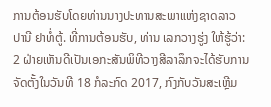ການຕ້ອນຮັບໂດຍທ່ານນາງປະທານສະພາແຫ່ງຊາດລາວ ປານີ ຢາທໍ່ຕູ້. ທີ່ການຕ້ອນຮັບ, ທ່ານ ເລກວາງຮູ່ງ ໃຫ້ຮູ້ວ່າ: 2 ຝ່າຍເຫັນດີເປັນເອກະສັນພິທີວາງສີລາລຶກຈະໄດ້ຮັບການຈັດຕັ້ງໃນວັນທີ 18 ກໍລະກົດ 2017, ກົງກັບວັນສະເຫຼີມ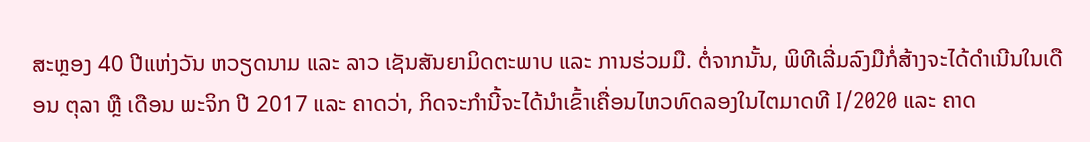ສະຫຼອງ 40 ປີແຫ່ງວັນ ຫວຽດນາມ ແລະ ລາວ ເຊັນສັນຍາມິດຕະພາບ ແລະ ການຮ່ວມມື. ຕໍ່ຈາກນັ້ນ, ພິທີເລີ່ມລົງມືກໍ່ສ້າງຈະໄດ້ດຳເນີນໃນເດືອນ ຕຸລາ ຫຼື ເດືອນ ພະຈິກ ປີ 2017 ແລະ ຄາດວ່າ, ກິດຈະກຳນີ້ຈະໄດ້ນຳເຂົ້າເຄື່ອນໄຫວທົດລອງໃນໄຕມາດທີ I/2020 ແລະ ຄາດ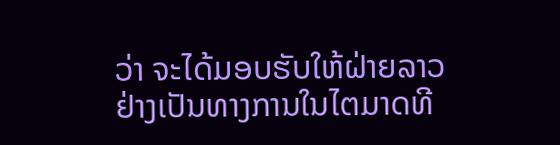ວ່າ ຈະໄດ້ມອບຮັບໃຫ້ຝ່າຍລາວຢ່າງເປັນທາງການໃນໄຕມາດທີ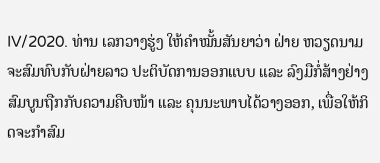IV/2020. ທ່ານ ເລກວາງຮູ່ງ ໃຫ້ຄຳໝັ້ນສັນຍາວ່າ ຝ່າຍ ຫວຽດນາມ ຈະສົມທົບກັບຝ່າຍລາວ ປະຕິບັດການອອກແບບ ແລະ ລົງມືກໍ່ສ້າງຢ່າງສົມບູນຖືກກັບຄວາມຄືບໜ້າ ແລະ ຄຸນນະພາບໄດ້ວາງອອກ, ເພື່ອໃຫ້ກິດຈະກຳສົມ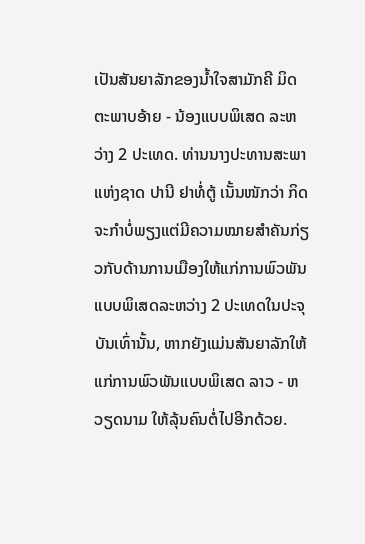ເປັນສັນຍາລັກຂອງນ້ຳໃຈສາມັກຄີ ມິດຕະພາບອ້າຍ - ນ້ອງແບບພິເສດ ລະຫວ່າງ 2 ປະເທດ. ທ່ານນາງປະທານສະພາແຫ່ງຊາດ ປານີ ຢາທໍ່ຕູ້ ເນັ້ນໜັກວ່າ ກິດຈະກຳບໍ່ພຽງແຕ່ມີຄວາມໝາຍສຳຄັນກ່ຽວກັບດ້ານການເມືອງໃຫ້ແກ່ການພົວພັນແບບພິເສດລະຫວ່າງ 2 ປະເທດໃນປະຈຸບັນເທົ່ານັ້ນ, ຫາກຍັງແມ່ນສັນຍາລັກໃຫ້ແກ່ການພົວພັນແບບພິເສດ ລາວ - ຫວຽດນາມ ໃຫ້ລຸ້ນຄົນຕໍ່ໄປອີກດ້ວຍ.